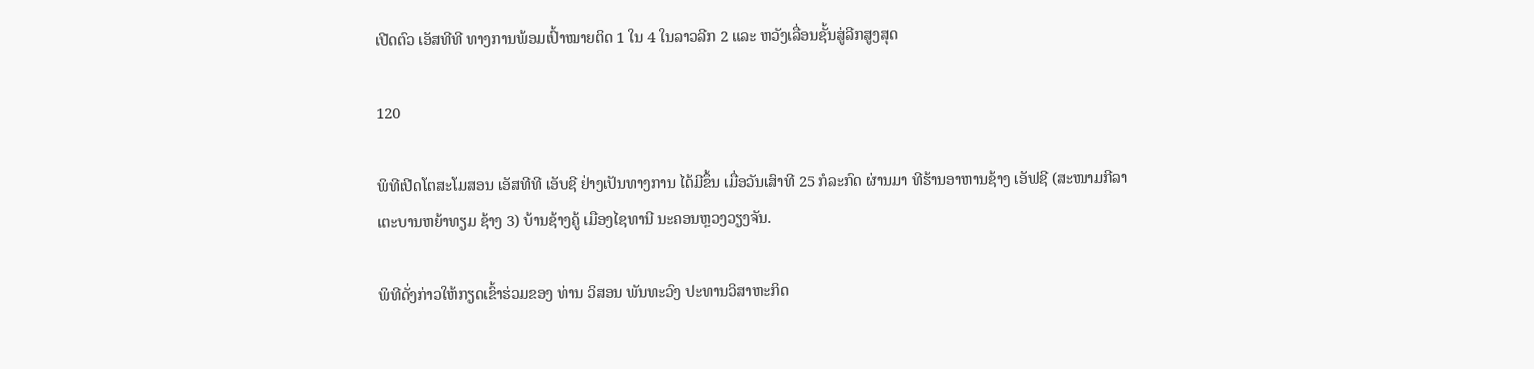ເປີດຕົວ ເອັສທີທີ ທາງການພ້ອມເປົ້າໝາຍຕິດ 1 ໃນ 4 ໃນລາວລີກ 2 ແລະ ຫວັງເລື່ອນຊັ້ນສູ່ລີກສູງສຸດ

120

ພິທີເປີດໂຕສະໂມສອນ ເອັສທີທີ ເອັບຊີ ຢ່າງເປັນທາງການ ໄດ້ມີຂຶ້ນ ເມື່ອວັນເສົາທີ 25 ກໍລະກົດ ຜ່ານມາ ທີຮ້ານອາຫານຊ້າງ ເອັຟຊີ (ສະໜາມກີລາເຕະບານຫຍ້າທຽມ ຊ້າງ 3) ບ້ານຊ້າງຄູ້ ເມືອງໄຊທານີ ນະຄອນຫຼວງວຽງຈັນ.

ພິທີດັ່ງກ່າວໃຫ້ກຽດເຂົ້າຮ່ວມຂອງ ທ່ານ ວິສອນ ພັນທະວົງ ປະທານວິສາຫະກິດ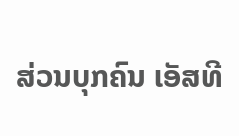ສ່ວນບຸກຄົນ ເອັສທີ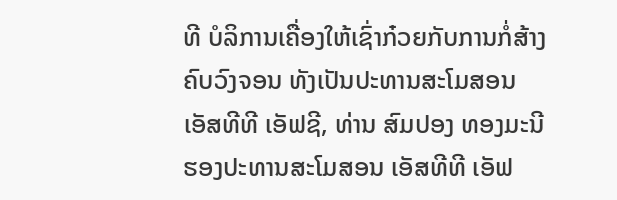ທີ ບໍລິການເຄື່ອງໃຫ້ເຊົ່າກ໋ວຍກັບການກໍ່ສ້າງ ຄົບວົງຈອນ ທັງເປັນປະທານສະໂມສອນ ເອັສທີທີ ເອັຟຊີ, ທ່ານ ສົມປອງ ທອງມະນີ ຮອງປະທານສະໂມສອນ ເອັສທີທີ ເອັຟ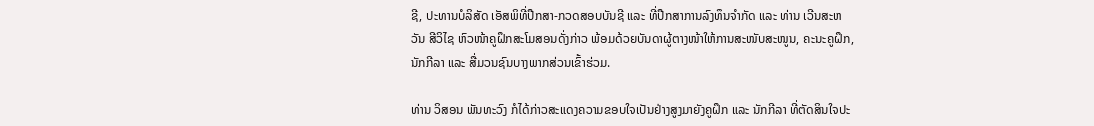ຊີ, ປະທານບໍລິສັດ ເອັສພິທີ່ປືກສາ-ກວດສອບບັນຊີ ແລະ ທີ່ປືກສາການລົງທຶນຈຳກັດ ແລະ ທ່ານ ເວີນສະຫວັນ ສີວິໄຊ ຫົວໜ້າຄູຝຶກສະໂມສອນດັ່ງກ່າວ ພ້ອມດ້ວຍບັນດາຜູ້ຕາງໜ້າໃຫ້ການສະໜັບສະໜູນ, ຄະນະຄູຝຶກ, ນັກກີລາ ແລະ ສື່ມວນຊົນບາງພາກສ່ວນເຂົ້າຮ່ວມ.

ທ່ານ ວິສອນ ພັນທະວົງ ກໍໄດ້ກ່າວສະແດງຄວາມຂອບໃຈເປັນຢ່າງສູງມາຍັງຄູຝຶກ ແລະ ນັກກີລາ ທີ່ຕັດສິນໃຈປະ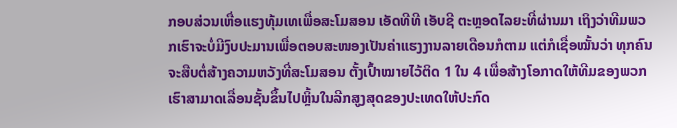ກອບສ່ວນເຫື່ອແຮງທຸ້ມເທເພື່ອສະໂມສອນ ເອັດທີທີ ເອັບຊີ ຕະຫຼອດໄລຍະທີ່ຜ່ານມາ ເຖິງວ່າທີມພວກເຮົາຈະບໍ່ມີງົບປະມານເພື່ອຕອບສະໜອງເປັນຄ່າແຮງງານລາຍເດືອນກໍຕາມ ແຕ່ກໍເຊື່ອໝັ້ນວ່າ ທຸກຄົນຈະສືບຕໍ່ສ້າງຄວາມຫວັງທີ່ສະໂມສອນ ຕັ້ງເປົ້າໝາຍໄວ້ຕິດ 1 ໃນ 4 ເພື່ອສ້າງໂອກາດໃຫ້ທີມຂອງພວກເຮົາສາມາດເລື່ອນຊັ້ນຂຶ້ນໄປຫຼິ້ນໃນລີກສູງສຸດຂອງປະເທດໃຫ້ປະກົດ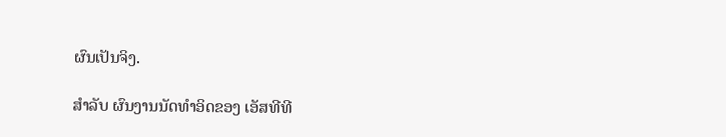ຜົນເປັນຈິງ.

ສໍາລັບ ຜົນງານນັດທໍາອິດຂອງ ເອັສທີທີ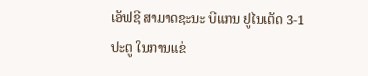ເອັຟຊີ ສາມາດຊະນະ ບີແກນ ຢູໄນເຕັດ 3-1 ປະຕູ ໃນການແຂ່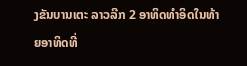ງຂັນບານເຕະ ລາວລີກ 2 ອາທິດທໍາອິດໃນທ້າຍອາທິດທີ່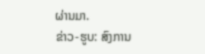ຜ່ານມາ.
ຂ່າວ-ຮູບ: ສົງການ